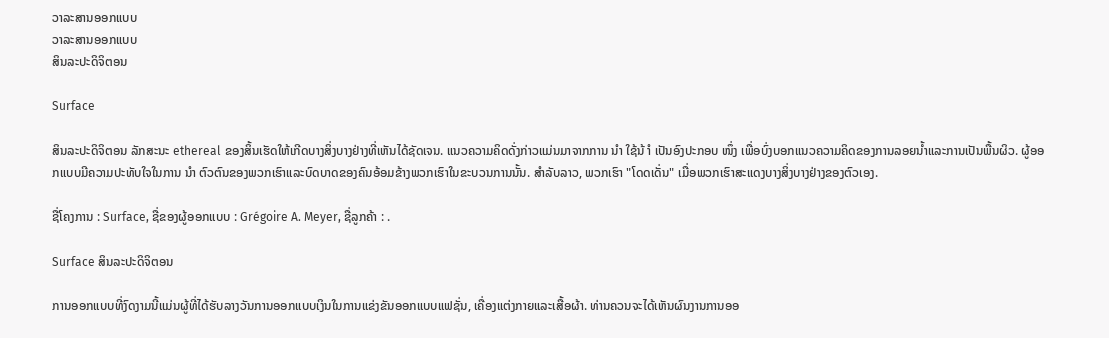ວາລະສານອອກແບບ
ວາລະສານອອກແບບ
ສິນລະປະດິຈິຕອນ

Surface

ສິນລະປະດິຈິຕອນ ລັກສະນະ ethereal ຂອງສິ້ນເຮັດໃຫ້ເກີດບາງສິ່ງບາງຢ່າງທີ່ເຫັນໄດ້ຊັດເຈນ. ແນວຄວາມຄິດດັ່ງກ່າວແມ່ນມາຈາກການ ນຳ ໃຊ້ນ້ ຳ ເປັນອົງປະກອບ ໜຶ່ງ ເພື່ອບົ່ງບອກແນວຄວາມຄິດຂອງການລອຍນໍ້າແລະການເປັນພື້ນຜິວ. ຜູ້ອອກແບບມີຄວາມປະທັບໃຈໃນການ ນຳ ຕົວຕົນຂອງພວກເຮົາແລະບົດບາດຂອງຄົນອ້ອມຂ້າງພວກເຮົາໃນຂະບວນການນັ້ນ. ສໍາລັບລາວ, ພວກເຮົາ "ໂດດເດັ່ນ" ເມື່ອພວກເຮົາສະແດງບາງສິ່ງບາງຢ່າງຂອງຕົວເອງ.

ຊື່ໂຄງການ : Surface, ຊື່ຂອງຜູ້ອອກແບບ : Grégoire A. Meyer, ຊື່ລູກຄ້າ : .

Surface ສິນລະປະດິຈິຕອນ

ການອອກແບບທີ່ງົດງາມນີ້ແມ່ນຜູ້ທີ່ໄດ້ຮັບລາງວັນການອອກແບບເງິນໃນການແຂ່ງຂັນອອກແບບແຟຊັ່ນ, ເຄື່ອງແຕ່ງກາຍແລະເສື້ອຜ້າ. ທ່ານຄວນຈະໄດ້ເຫັນຜົນງານການອອ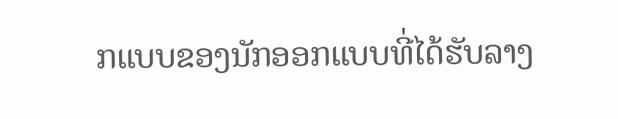ກແບບຂອງນັກອອກແບບທີ່ໄດ້ຮັບລາງ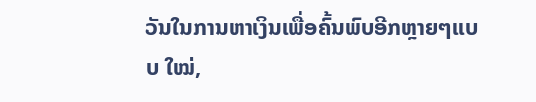ວັນໃນການຫາເງິນເພື່ອຄົ້ນພົບອີກຫຼາຍໆແບບ ໃໝ່,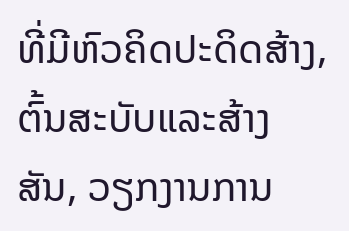ທີ່ມີຫົວຄິດປະດິດສ້າງ, ຕົ້ນສະບັບແລະສ້າງສັນ, ວຽກງານການ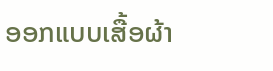ອອກແບບເສື້ອຜ້າ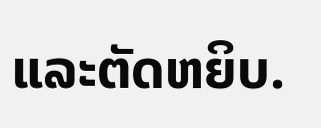ແລະຕັດຫຍິບ.